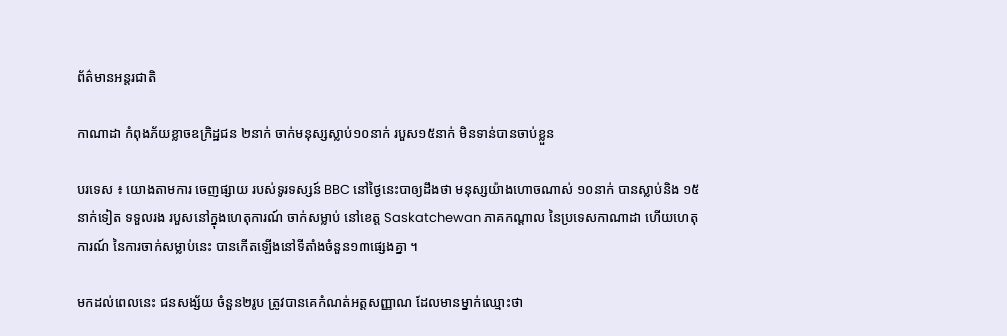ព័ត៌មានអន្តរជាតិ

កាណាដា កំពុងភ័យខ្លាចឧក្រិដ្ឋជន ២នាក់ ចាក់មនុស្សស្លាប់១០នាក់ របួស១៥នាក់ មិនទាន់បានចាប់ខ្លួន

បរទេស ៖ យោងតាមការ ចេញផ្សាយ របស់ទូរទស្សន៍ BBC នៅថ្ងៃនេះបាឲ្យដឹងថា មនុស្សយ៉ាងហោចណាស់ ១០នាក់ បានស្លាប់និង ១៥នាក់ទៀត ទទួលរង របួសនៅក្នុងហេតុការណ៍ ចាក់សម្លាប់ នៅខេត្ត Saskatchewan ភាគកណ្តាល នៃប្រទេសកាណាដា ហើយហេតុការណ៍ នៃការចាក់សម្លាប់នេះ បានកើតឡើងនៅទីតាំងចំនួន១៣ផ្សេងគ្នា ។

មកដល់ពេលនេះ ជនសង្ស័យ ចំនួន២រូប ត្រូវបានគេកំណត់អត្តសញ្ញាណ ដែលមានម្នាក់ឈ្មោះថា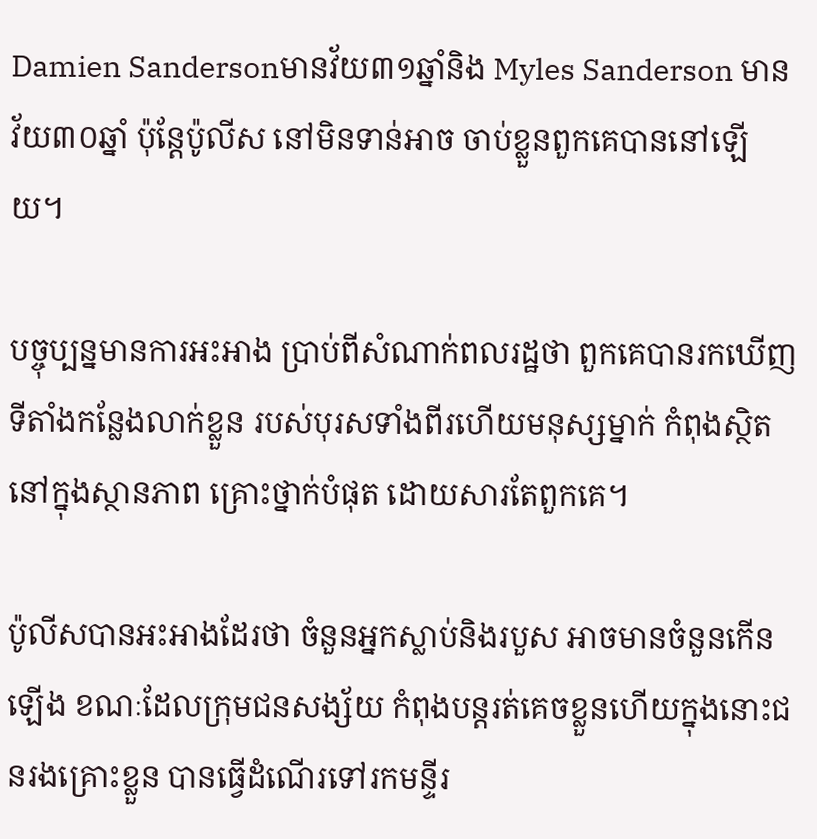Damien Sandersonមានវ័យ៣១ឆ្នាំនិង Myles Sanderson មានវ័យ៣០ឆ្នាំ ប៉ុន្តែប៉ូលីស នៅមិនទាន់អាច ចាប់ខ្លួនពួកគេបាននៅឡើយ។

បច្ចុប្បន្នមានការអះអាង ប្រាប់ពីសំណាក់ពលរដ្ឋថា ពួកគេបានរកឃើញទីតាំងកន្លែងលាក់ខ្លួន របស់បុរសទាំងពីរហើយមនុស្សម្នាក់ កំពុងស្ថិតនៅក្នុងស្ថានភាព គ្រោះថ្នាក់បំផុត ដោយសារតែពួកគេ។

ប៉ូលីសបានអះអាងដែរថា ចំនួនអ្នកស្លាប់និងរបួស អាចមានចំនួនកើនឡើង ខណៈដែលក្រុមជនសង្ស័យ កំពុងបន្តរត់គេចខ្លួនហើយក្នុងនោះជនរងគ្រោះខ្លួន បានធ្វើដំណើរទៅរកមន្ទីរ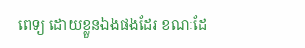ពេទ្យ ដោយខ្លួនឯងផងដែរ ខណៈដែ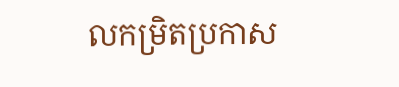លកម្រិតប្រកាស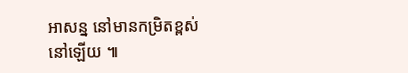អាសន្ន នៅមានកម្រិតខ្ពស់នៅឡើយ ៕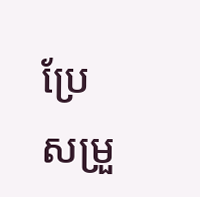ប្រែសម្រួ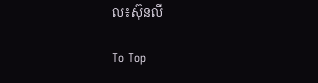ល៖ស៊ុនលី

To Top